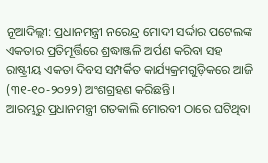ନୂଆଦିଲ୍ଲୀ: ପ୍ରଧାନମନ୍ତ୍ରୀ ନରେନ୍ଦ୍ର ମୋଦୀ ସର୍ଦ୍ଦାର ପଟେଲଙ୍କ ଏକତାର ପ୍ରତିମୂର୍ତ୍ତିରେ ଶ୍ରଦ୍ଧାଞ୍ଜଳି ଅର୍ପଣ କରିବା ସହ ରାଷ୍ଟ୍ରୀୟ ଏକତା ଦିବସ ସମ୍ପର୍କିତ କାର୍ଯ୍ୟକ୍ରମଗୁଡ଼ିକରେ ଆଜି (୩୧-୧୦-୨୦୨୨) ଅଂଶଗ୍ରହଣ କରିଛନ୍ତି।
ଆରମ୍ଭରୁ ପ୍ରଧାନମନ୍ତ୍ରୀ ଗତକାଲି ମୋରବୀ ଠାରେ ଘଟିଥିବା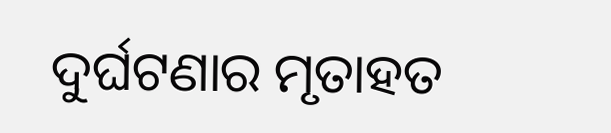ଦୁର୍ଘଟଣାର ମୃତାହତ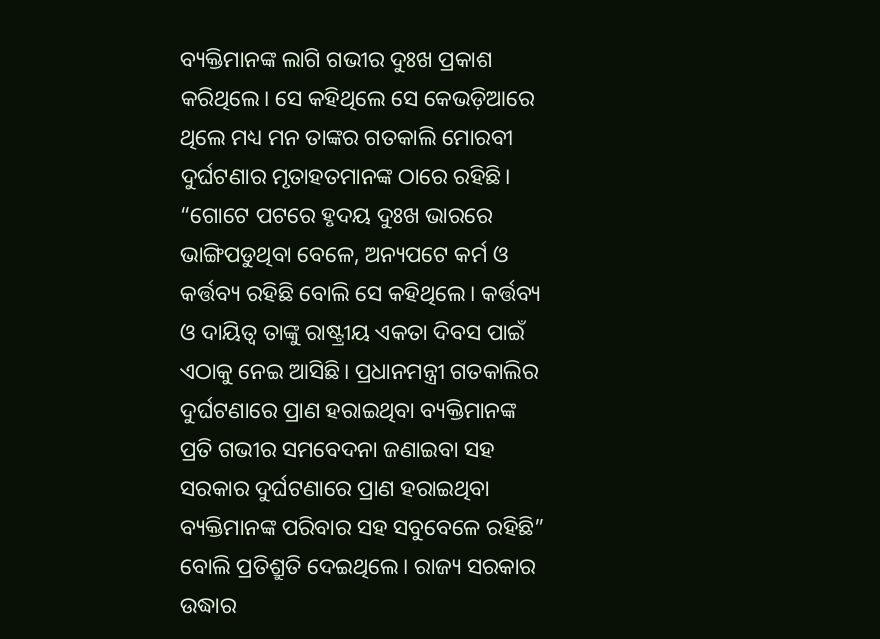ବ୍ୟକ୍ତିମାନଙ୍କ ଲାଗି ଗଭୀର ଦୁଃଖ ପ୍ରକାଶ କରିଥିଲେ। ସେ କହିଥିଲେ ସେ କେଭଡ଼ିଆରେ ଥିଲେ ମଧ୍ୟ ମନ ତାଙ୍କର ଗତକାଲି ମୋରବୀ ଦୁର୍ଘଟଣାର ମୃତାହତମାନଙ୍କ ଠାରେ ରହିଛି। “ଗୋଟେ ପଟରେ ହୃଦୟ ଦୁଃଖ ଭାରରେ ଭାଙ୍ଗିପଡୁଥିବା ବେଳେ, ଅନ୍ୟପଟେ କର୍ମ ଓ କର୍ତ୍ତବ୍ୟ ରହିଛି ବୋଲି ସେ କହିଥିଲେ। କର୍ତ୍ତବ୍ୟ ଓ ଦାୟିତ୍ୱ ତାଙ୍କୁ ରାଷ୍ଟ୍ରୀୟ ଏକତା ଦିବସ ପାଇଁ ଏଠାକୁ ନେଇ ଆସିଛି। ପ୍ରଧାନମନ୍ତ୍ରୀ ଗତକାଲିର ଦୁର୍ଘଟଣାରେ ପ୍ରାଣ ହରାଇଥିବା ବ୍ୟକ୍ତିମାନଙ୍କ ପ୍ରତି ଗଭୀର ସମବେଦନା ଜଣାଇବା ସହ ସରକାର ଦୁର୍ଘଟଣାରେ ପ୍ରାଣ ହରାଇଥିବା ବ୍ୟକ୍ତିମାନଙ୍କ ପରିବାର ସହ ସବୁବେଳେ ରହିଛି” ବୋଲି ପ୍ରତିଶ୍ରୁତି ଦେଇଥିଲେ। ରାଜ୍ୟ ସରକାର ଉଦ୍ଧାର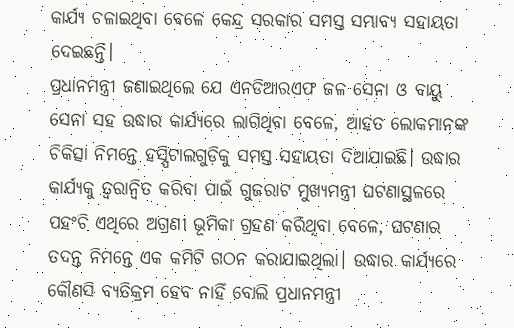କାର୍ଯ୍ୟ ଚଳାଇଥିବା ବେଳେ କେନ୍ଦ୍ର ସରକାର ସମସ୍ତ ସମ୍ଭାବ୍ୟ ସହାୟତା ଦେଇଛନ୍ତି।
ପ୍ରଧାନମନ୍ତ୍ରୀ ଜଣାଇଥିଲେ ଯେ ଏନଡିଆରଏଫ ଜଳ ସେନା ଓ ବାୟୁ ସେନା ସହ ଉଦ୍ଧାର କାର୍ଯ୍ୟରେ ଲାଗିଥିବା ବେଳେ, ଆହତ ଲୋକମାନଙ୍କ ଚିକିତ୍ସା ନିମନ୍ତେ ହସ୍ପିଟାଲଗୁଡ଼ିକୁ ସମସ୍ତ ସହାୟତା ଦିଆଯାଇଛି। ଉଦ୍ଧାର କାର୍ଯ୍ୟକୁ ତ୍ୱରାନ୍ୱିତ କରିବା ପାଇଁ ଗୁଜରାଟ ମୁଖ୍ୟମନ୍ତ୍ରୀ ଘଟଣାସ୍ଥଳରେ ପହଂଚି ଏଥିରେ ଅଗ୍ରଣୀ ଭୂମିକା ଗ୍ରହଣ କରିଥିବା ବେଳେ, ଘଟଣାର ତଦନ୍ତ ନିମନ୍ତେ ଏକ କମିଟି ଗଠନ କରାଯାଇଥିଲା। ଉଦ୍ଧାର କାର୍ଯ୍ୟରେ କୌଣସି ବ୍ୟତିକ୍ରମ ହେବ ନାହିଁ ବୋଲି ପ୍ରଧାନମନ୍ତ୍ରୀ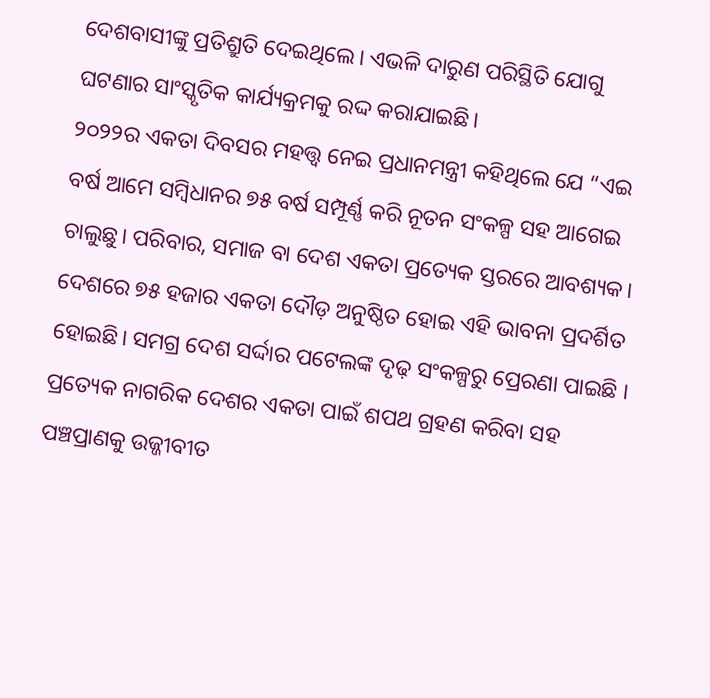ଦେଶବାସୀଙ୍କୁ ପ୍ରତିଶ୍ରୁତି ଦେଇଥିଲେ। ଏଭଳି ଦାରୁଣ ପରିସ୍ଥିତି ଯୋଗୁ ଘଟଣାର ସାଂସ୍କୃତିକ କାର୍ଯ୍ୟକ୍ରମକୁ ରଦ୍ଦ କରାଯାଇଛି।
୨୦୨୨ର ଏକତା ଦିବସର ମହତ୍ତ୍ୱ ନେଇ ପ୍ରଧାନମନ୍ତ୍ରୀ କହିଥିଲେ ଯେ “ଏଇ ବର୍ଷ ଆମେ ସମ୍ବିଧାନର ୭୫ ବର୍ଷ ସମ୍ପୂର୍ଣ୍ଣ କରି ନୂତନ ସଂକଳ୍ପ ସହ ଆଗେଇ ଚାଲୁଛୁ। ପରିବାର, ସମାଜ ବା ଦେଶ ଏକତା ପ୍ରତ୍ୟେକ ସ୍ତରରେ ଆବଶ୍ୟକ। ଦେଶରେ ୭୫ ହଜାର ଏକତା ଦୌଡ଼ ଅନୁଷ୍ଠିତ ହୋଇ ଏହି ଭାବନା ପ୍ରଦର୍ଶିତ ହୋଇଛି। ସମଗ୍ର ଦେଶ ସର୍ଦ୍ଦାର ପଟେଲଙ୍କ ଦୃଢ଼ ସଂକଳ୍ପରୁ ପ୍ରେରଣା ପାଇଛି । ପ୍ରତ୍ୟେକ ନାଗରିକ ଦେଶର ଏକତା ପାଇଁ ଶପଥ ଗ୍ରହଣ କରିବା ସହ ପଞ୍ଚପ୍ରାଣକୁ ଉଜ୍ଜୀବୀତ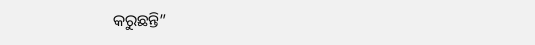କରୁଛନ୍ତି”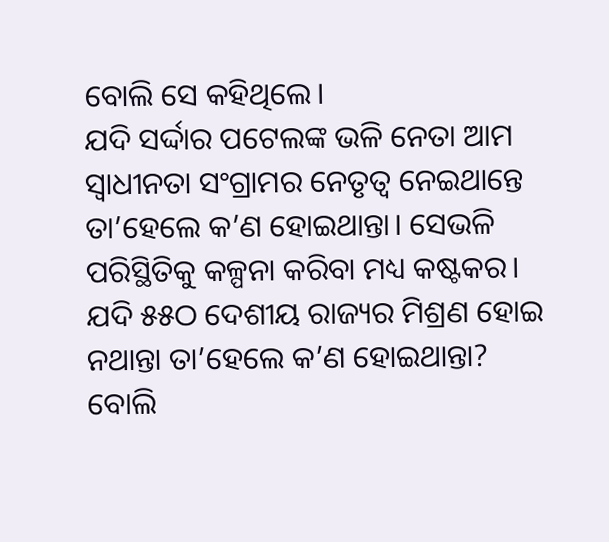ବୋଲି ସେ କହିଥିଲେ।
ଯଦି ସର୍ଦ୍ଦାର ପଟେଲଙ୍କ ଭଳି ନେତା ଆମ ସ୍ୱାଧୀନତା ସଂଗ୍ରାମର ନେତୃତ୍ୱ ନେଇଥାନ୍ତେ ତା’ହେଲେ କ’ଣ ହୋଇଥାନ୍ତା। ସେଭଳି ପରିସ୍ଥିତିକୁ କଳ୍ପନା କରିବା ମଧ୍ୟ କଷ୍ଟକର। ଯଦି ୫୫ଠ ଦେଶୀୟ ରାଜ୍ୟର ମିଶ୍ରଣ ହୋଇ ନଥାନ୍ତା ତା’ହେଲେ କ’ଣ ହୋଇଥାନ୍ତା? ବୋଲି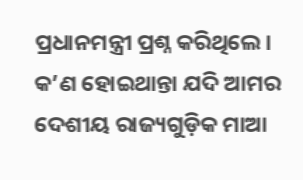ପ୍ରଧାନମନ୍ତ୍ରୀ ପ୍ରଶ୍ନ କରିଥିଲେ। କ’ଣ ହୋଇଥାନ୍ତା ଯଦି ଆମର ଦେଶୀୟ ରାଜ୍ୟଗୁଡ଼ିକ ମାଆ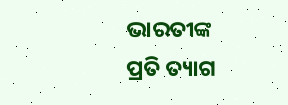ଭାରତୀଙ୍କ ପ୍ରତି ତ୍ୟାଗ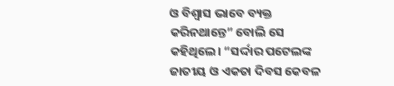ଓ ବିଶ୍ୱାସ ଭାବେ ବ୍ୟକ୍ତ କରିନଥାନ୍ତେ” ବୋଲି ସେ କହିଥିଲେ। “ସର୍ଦ୍ଦାର ପଟେଲଙ୍କ ଜାତୀୟ ଓ ଏକତା ଦିବସ କେବଳ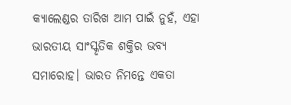କ୍ୟାଲେଣ୍ଡର ତାରିଖ ଆମ ପାଇଁ ନୁହଁ, ଏହା ଭାରତୀୟ ସାଂସ୍କୃତିକ ଶକ୍ତିର ଭବ୍ୟ ସମାରୋହ। ଭାରତ ନିମନ୍ତେ ଏକତା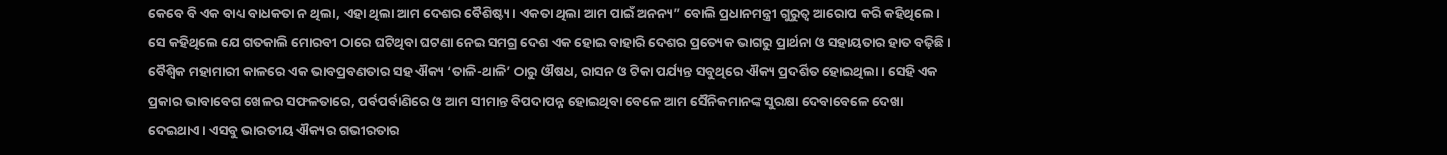କେବେ ବି ଏକ ବାଧ୍ୟ ବାଧକତା ନ ଥିଲା, ଏହା ଥିଲା ଆମ ଦେଶର ବୈଶିଷ୍ଟ୍ୟ। ଏକତା ଥିଲା ଆମ ପାଇଁ ଅନନ୍ୟ” ବୋଲି ପ୍ରଧାନମନ୍ତ୍ରୀ ଗୁରୁତ୍ୱ ଆରୋପ କରି କହିଥିଲେ। ସେ କହିଥିଲେ ଯେ ଗତକାଲି ମୋରବୀ ଠାରେ ଘଟିଥିବା ଘଟଣା ନେଇ ସମଗ୍ର ଦେଶ ଏକ ହୋଇ ବାହାରି ଦେଶର ପ୍ରତ୍ୟେକ ଭାଗରୁ ପ୍ରାର୍ଥନା ଓ ସହାୟତାର ହାତ ବଢ଼ିଛି। ବୈଶ୍ୱିକ ମହାମାରୀ କାଳରେ ଏକ ଭାବପ୍ରବଣତାର ସହ ଐକ୍ୟ ‘ତାଳି-ଥାଳି’ ଠାରୁ ଔଷଧ, ରାସନ ଓ ଟିକା ପର୍ଯ୍ୟନ୍ତ ସବୁଥିରେ ଐକ୍ୟ ପ୍ରଦର୍ଶିତ ହୋଇଥିଲା। ସେହି ଏକ ପ୍ରକାର ଭାବାବେଗ ଖେଳର ସଫଳତାରେ, ପର୍ବପର୍ବାଣିରେ ଓ ଆମ ସୀମାନ୍ତ ବିପଦାପନ୍ନ ହୋଇଥିବା ବେଳେ ଆମ ସୈନିକମାନଙ୍କ ସୁରକ୍ଷା ଦେବାବେଳେ ଦେଖା ଦେଇଥାଏ। ଏସବୁ ଭାରତୀୟ ଐକ୍ୟର ଗଭୀରତାର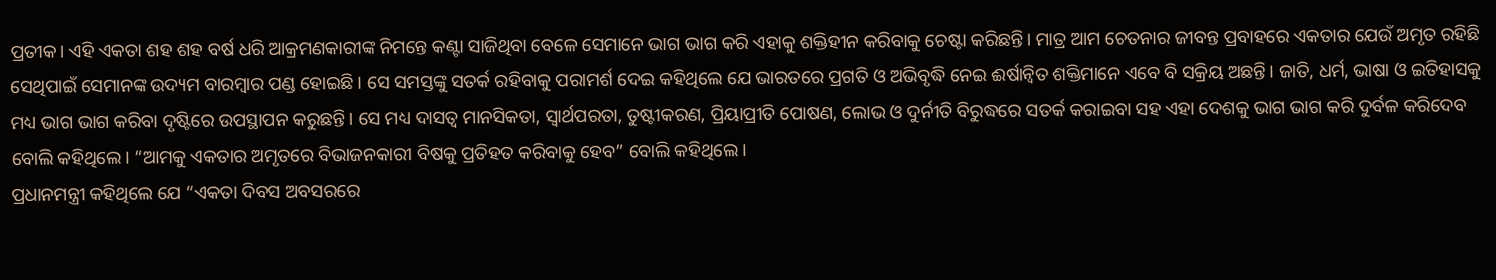ପ୍ରତୀକ। ଏହି ଏକତା ଶହ ଶହ ବର୍ଷ ଧରି ଆକ୍ରମଣକାରୀଙ୍କ ନିମନ୍ତେ କଣ୍ଟା ସାଜିଥିବା ବେଳେ ସେମାନେ ଭାଗ ଭାଗ କରି ଏହାକୁ ଶକ୍ତିହୀନ କରିବାକୁ ଚେଷ୍ଟା କରିଛନ୍ତି। ମାତ୍ର ଆମ ଚେତନାର ଜୀବନ୍ତ ପ୍ରବାହରେ ଏକତାର ଯେଉଁ ଅମୃତ ରହିଛି ସେଥିପାଇଁ ସେମାନଙ୍କ ଉଦ୍ୟମ ବାରମ୍ବାର ପଣ୍ଡ ହୋଇଛି। ସେ ସମସ୍ତଙ୍କୁ ସତର୍କ ରହିବାକୁ ପରାମର୍ଶ ଦେଇ କହିଥିଲେ ଯେ ଭାରତରେ ପ୍ରଗତି ଓ ଅଭିବୃଦ୍ଧି ନେଇ ଈର୍ଷାନ୍ୱିତ ଶକ୍ତିମାନେ ଏବେ ବି ସକ୍ରିୟ ଅଛନ୍ତି। ଜାତି, ଧର୍ମ, ଭାଷା ଓ ଇତିହାସକୁ ମଧ୍ୟ ଭାଗ ଭାଗ କରିବା ଦୃଷ୍ଟିରେ ଉପସ୍ଥାପନ କରୁଛନ୍ତି। ସେ ମଧ୍ୟ ଦାସତ୍ୱ ମାନସିକତା, ସ୍ୱାର୍ଥପରତା, ତୁଷ୍ଟୀକରଣ, ପ୍ରିୟାପ୍ରୀତି ପୋଷଣ, ଲୋଭ ଓ ଦୁର୍ନୀତି ବିରୁଦ୍ଧରେ ସତର୍କ କରାଇବା ସହ ଏହା ଦେଶକୁ ଭାଗ ଭାଗ କରି ଦୁର୍ବଳ କରିଦେବ ବୋଲି କହିଥିଲେ। “ଆମକୁ ଏକତାର ଅମୃତରେ ବିଭାଜନକାରୀ ବିଷକୁ ପ୍ରତିହତ କରିବାକୁ ହେବ” ବୋଲି କହିଥିଲେ।
ପ୍ରଧାନମନ୍ତ୍ରୀ କହିଥିଲେ ଯେ “ଏକତା ଦିବସ ଅବସରରେ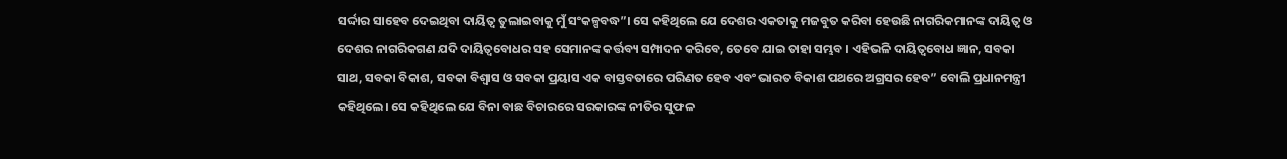ସର୍ଦ୍ଦାର ସାହେବ ଦେଇଥିବା ଦାୟିତ୍ୱ ତୁଲାଇବାକୁ ମୁଁ ସଂକଳ୍ପବଦ୍ଧ”। ସେ କହିଥିଲେ ଯେ ଦେଶର ଏକତାକୁ ମଜବୁତ କରିବା ହେଉଛି ନାଗରିକମାନଙ୍କ ଦାୟିତ୍ୱ ଓ ଦେଶର ନାଗରିକଗଣ ଯଦି ଦାୟିତ୍ୱବୋଧର ସହ ସେମାନଙ୍କ କର୍ତ୍ତବ୍ୟ ସମ୍ପାଦନ କରିବେ, ତେବେ ଯାଇ ତାହା ସମ୍ଭବ । ଏହିଭଳି ଦାୟିତ୍ୱବୋଧ ଜ୍ଞାନ, ସବକା ସାଥ, ସବକା ବିକାଶ, ସବକା ବିଶ୍ୱାସ ଓ ସବକା ପ୍ରୟାସ ଏକ ବାସ୍ତବତାରେ ପରିଣତ ହେବ ଏବଂ ଭାରତ ବିକାଶ ପଥରେ ଅଗ୍ରସର ହେବ” ବୋଲି ପ୍ରଧାନମନ୍ତ୍ରୀ କହିଥିଲେ। ସେ କହିଥିଲେ ଯେ ବିନା ବାଛ ବିଚାରରେ ସରକାରଙ୍କ ନୀତିର ସୁଫଳ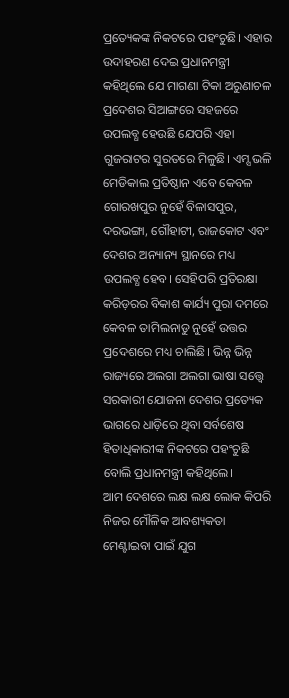ପ୍ରତ୍ୟେକଙ୍କ ନିକଟରେ ପହଂଚୁଛି। ଏହାର ଉଦାହରଣ ଦେଇ ପ୍ରଧାନମନ୍ତ୍ରୀ କହିଥିଲେ ଯେ ମାଗଣା ଟିକା ଅରୁଣାଚଳ ପ୍ରଦେଶର ସିଆଙ୍ଗରେ ସହଜରେ ଉପଲବ୍ଧ ହେଉଛି ଯେପରି ଏହା ଗୁଜରାଟର ସୁରତରେ ମିଳୁଛି। ଏମ୍ସ ଭଳି ମେଡିକାଲ ପ୍ରତିଷ୍ଠାନ ଏବେ କେବଳ ଗୋରଖପୁର ନୁହେଁ ବିଳାସପୁର, ଦରଭଙ୍ଗା, ଗୌହାଟୀ, ରାଜକୋଟ ଏବଂ ଦେଶର ଅନ୍ୟାନ୍ୟ ସ୍ଥାନରେ ମଧ୍ୟ ଉପଲବ୍ଧ ହେବ। ସେହିପରି ପ୍ରତିରକ୍ଷା କରିଡ଼ରର ବିକାଶ କାର୍ଯ୍ୟ ପୁରା ଦମରେ କେବଳ ତାମିଲନାଡୁ ନୁହେଁ ଉତ୍ତର ପ୍ରଦେଶରେ ମଧ୍ୟ ଚାଲିଛି। ଭିନ୍ନ ଭିନ୍ନ ରାଜ୍ୟରେ ଅଲଗା ଅଲଗା ଭାଷା ସତ୍ତ୍ୱେ ସରକାରୀ ଯୋଜନା ଦେଶର ପ୍ରତ୍ୟେକ ଭାଗରେ ଧାଡ଼ିରେ ଥିବା ସର୍ବଶେଷ ହିତାଧିକାରୀଙ୍କ ନିକଟରେ ପହଂଚୁଛି ବୋଲି ପ୍ରଧାନମନ୍ତ୍ରୀ କହିଥିଲେ।
ଆମ ଦେଶରେ ଲକ୍ଷ ଲକ୍ଷ ଲୋକ କିପରି ନିଜର ମୌଳିକ ଆବଶ୍ୟକତା ମେଣ୍ଟାଇବା ପାଇଁ ଯୁଗ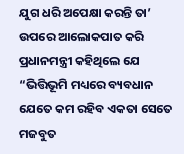ଯୁଗ ଧରି ଅପେକ୍ଷା କରନ୍ତି ତା’ ଉପରେ ଆଲୋକପାତ କରି ପ୍ରଧାନମନ୍ତ୍ରୀ କହିଥିଲେ ଯେ “ଭିତ୍ତିଭୂମି ମଧ୍ୟରେ ବ୍ୟବଧାନ ଯେତେ କମ ରହିବ ଏକତା ସେତେ ମଜବୁତ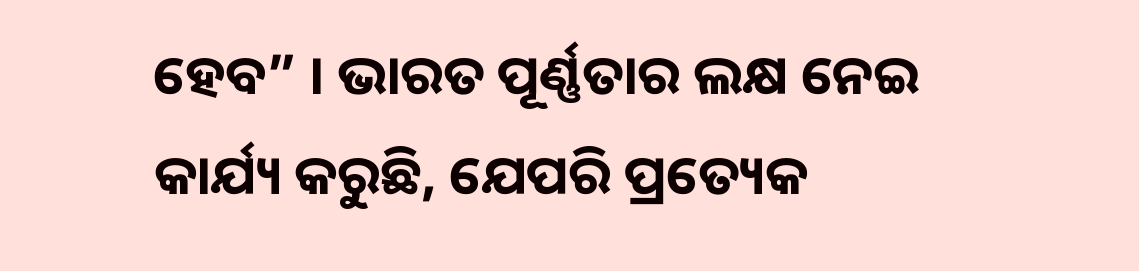ହେବ” । ଭାରତ ପୂର୍ଣ୍ଣତାର ଲକ୍ଷ ନେଇ କାର୍ଯ୍ୟ କରୁଛି, ଯେପରି ପ୍ରତ୍ୟେକ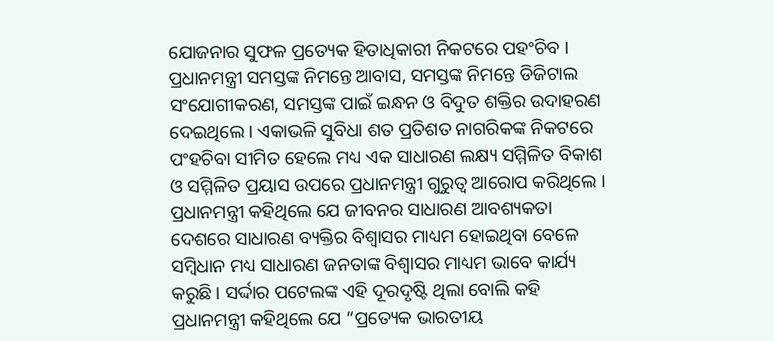ଯୋଜନାର ସୁଫଳ ପ୍ରତ୍ୟେକ ହିତାଧିକାରୀ ନିକଟରେ ପହଂଚିବ । ପ୍ରଧାନମନ୍ତ୍ରୀ ସମସ୍ତଙ୍କ ନିମନ୍ତେ ଆବାସ, ସମସ୍ତଙ୍କ ନିମନ୍ତେ ଡିଜିଟାଲ ସଂଯୋଗୀକରଣ, ସମସ୍ତଙ୍କ ପାଇଁ ଇନ୍ଧନ ଓ ବିଦୁତ ଶକ୍ତିର ଉଦାହରଣ ଦେଇଥିଲେ । ଏକାଭଳି ସୁବିଧା ଶତ ପ୍ରତିଶତ ନାଗରିକଙ୍କ ନିକଟରେ ପଂହଚିବା ସୀମିତ ହେଲେ ମଧ୍ୟ ଏକ ସାଧାରଣ ଲକ୍ଷ୍ୟ ସମ୍ମିଳିତ ବିକାଶ ଓ ସମ୍ମିଳିତ ପ୍ରୟାସ ଉପରେ ପ୍ରଧାନମନ୍ତ୍ରୀ ଗୁରୁତ୍ୱ ଆରୋପ କରିଥିଲେ । ପ୍ରଧାନମନ୍ତ୍ରୀ କହିଥିଲେ ଯେ ଜୀବନର ସାଧାରଣ ଆବଶ୍ୟକତା ଦେଶରେ ସାଧାରଣ ବ୍ୟକ୍ତିର ବିଶ୍ୱାସର ମାଧ୍ୟମ ହୋଇଥିବା ବେଳେ ସମ୍ବିଧାନ ମଧ୍ୟ ସାଧାରଣ ଜନତାଙ୍କ ବିଶ୍ୱାସର ମାଧ୍ୟମ ଭାବେ କାର୍ଯ୍ୟ କରୁଛି । ସର୍ଦ୍ଦାର ପଟେଲଙ୍କ ଏହି ଦୂରଦୃଷ୍ଟି ଥିଲା ବୋଲି କହି ପ୍ରଧାନମନ୍ତ୍ରୀ କହିଥିଲେ ଯେ “ପ୍ରତ୍ୟେକ ଭାରତୀୟ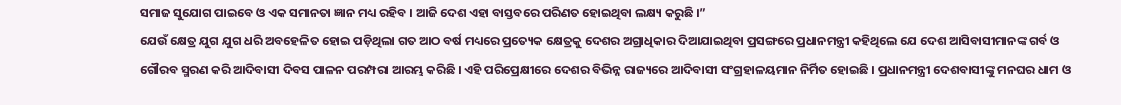ସମାଜ ସୁଯୋଗ ପାଇବେ ଓ ଏକ ସମାନତା ଜ୍ଞାନ ମଧ୍ୟ ରହିବ । ଆଜି ଦେଶ ଏହା ବାସ୍ତବରେ ପରିଣତ ହୋଇଥିବା ଲକ୍ଷ୍ୟ କରୁଛି ।”
ଯେଉଁ କ୍ଷେତ୍ର ଯୁଗ ଯୁଗ ଧରି ଅବହେଳିତ ହୋଇ ପଡ଼ିଥିଲା ଗତ ଆଠ ବର୍ଷ ମଧ୍ୟରେ ପ୍ରତ୍ୟେକ କ୍ଷେତ୍ରକୁ ଦେଶର ଅଗ୍ରାଧିକାର ଦିଆଯାଇଥିବା ପ୍ରସଙ୍ଗରେ ପ୍ରଧାନମନ୍ତ୍ରୀ କହିଥିଲେ ଯେ ଦେଶ ଆସିବାସୀମାନଙ୍କ ଗର୍ବ ଓ ଗୌରବ ସ୍ମରଣ କରି ଆଦିବାସୀ ଦିବସ ପାଳନ ପରମ୍ପରା ଆରମ୍ଭ କରିଛି । ଏହି ପରିପ୍ରେକ୍ଷୀରେ ଦେଶର ବିଭିନ୍ନ ରାଜ୍ୟରେ ଆଦିବାସୀ ସଂଗ୍ରହାଳୟମାନ ନିର୍ମିତ ହୋଇଛି । ପ୍ରଧାନମନ୍ତ୍ରୀ ଦେଶବାସୀଙ୍କୁ ମନଘର ଧାମ ଓ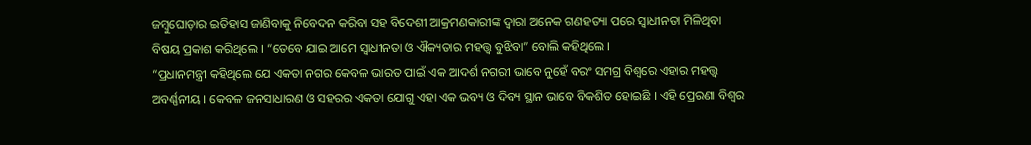ଜମ୍ବୁଘୋଡ଼ାର ଇତିହାସ ଜାଣିବାକୁ ନିବେଦନ କରିବା ସହ ବିଦେଶୀ ଆକ୍ରମଣକାରୀଙ୍କ ଦ୍ୱାରା ଅନେକ ଗଣହତ୍ୟା ପରେ ସ୍ୱାଧୀନତା ମିଳିଥିବା ବିଷୟ ପ୍ରକାଶ କରିଥିଲେ । “ତେବେ ଯାଇ ଆମେ ସ୍ୱାଧୀନତା ଓ ଐକ୍ୟତାର ମହତ୍ତ୍ୱ ବୁଝିବା” ବୋଲି କହିଥିଲେ ।
“ପ୍ରଧାନମନ୍ତ୍ରୀ କହିଥିଲେ ଯେ ଏକତା ନଗର କେବଳ ଭାରତ ପାଇଁ ଏକ ଆଦର୍ଶ ନଗରୀ ଭାବେ ନୁହେଁ ବରଂ ସମଗ୍ର ବିଶ୍ୱରେ ଏହାର ମହତ୍ତ୍ୱ ଅବର୍ଣ୍ଣନୀୟ । କେବଳ ଜନସାଧାରଣ ଓ ସହରର ଏକତା ଯୋଗୁ ଏହା ଏକ ଭବ୍ୟ ଓ ଦିବ୍ୟ ସ୍ଥାନ ଭାବେ ବିକଶିତ ହୋଇଛି । ଏହି ପ୍ରେରଣା ବିଶ୍ୱର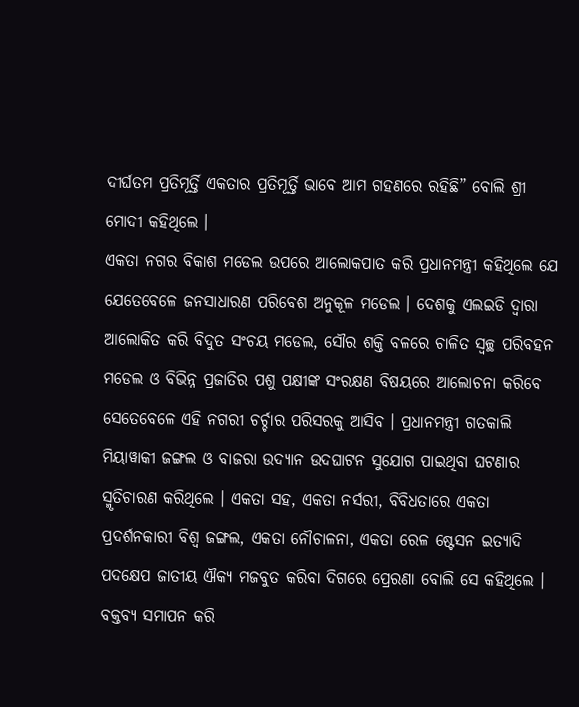ଦୀର୍ଘତମ ପ୍ରତିମୂର୍ତ୍ତି ଏକତାର ପ୍ରତିମୂର୍ତ୍ତି ଭାବେ ଆମ ଗହଣରେ ରହିଛି” ବୋଲି ଶ୍ରୀ ମୋଦୀ କହିଥିଲେ ।
ଏକତା ନଗର ବିକାଶ ମଡେଲ ଉପରେ ଆଲୋକପାତ କରି ପ୍ରଧାନମନ୍ତ୍ରୀ କହିଥିଲେ ଯେ ଯେତେବେଳେ ଜନସାଧାରଣ ପରିବେଶ ଅନୁକୂଳ ମଡେଲ । ଦେଶକୁ ଏଲଇଡି ଦ୍ୱାରା ଆଲୋକିତ କରି ବିଦୁତ ସଂଚୟ ମଡେଲ, ସୌର ଶକ୍ତି ବଳରେ ଚାଳିତ ସ୍ୱଚ୍ଛ ପରିବହନ ମଡେଲ ଓ ବିଭିନ୍ନ ପ୍ରଜାତିର ପଶୁ ପକ୍ଷୀଙ୍କ ସଂରକ୍ଷଣ ବିଷୟରେ ଆଲୋଚନା କରିବେ ସେତେବେଳେ ଏହି ନଗରୀ ଚର୍ଚ୍ଚାର ପରିସରକୁ ଆସିବ । ପ୍ରଧାନମନ୍ତ୍ରୀ ଗତକାଲି ମିୟାୱାକୀ ଜଙ୍ଗଲ ଓ ବାଜରା ଉଦ୍ୟାନ ଉଦଘାଟନ ସୁଯୋଗ ପାଇଥିବା ଘଟଣାର ସ୍ମୃତିଚାରଣ କରିଥିଲେ । ଏକତା ସହ, ଏକତା ନର୍ସରୀ, ବିବିଧତାରେ ଏକତା ପ୍ରଦର୍ଶନକାରୀ ବିଶ୍ୱ ଜଙ୍ଗଲ, ଏକତା ନୌଚାଳନା, ଏକତା ରେଳ ଷ୍ଟେସନ ଇତ୍ୟାଦି ପଦକ୍ଷେପ ଜାତୀୟ ଐକ୍ୟ ମଜବୁତ କରିବା ଦିଗରେ ପ୍ରେରଣା ବୋଲି ସେ କହିଥିଲେ । ବକ୍ତବ୍ୟ ସମାପନ କରି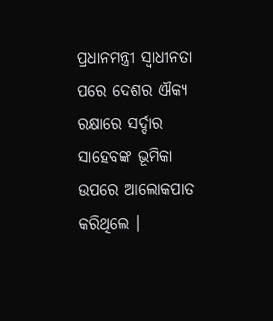ପ୍ରଧାନମନ୍ତ୍ରୀ ସ୍ୱାଧୀନତା ପରେ ଦେଶର ଐକ୍ୟ ରକ୍ଷାରେ ସର୍ଦ୍ଦାର ସାହେବଙ୍କ ଭୂମିକା ଉପରେ ଆଲୋକପାତ କରିଥିଲେ ।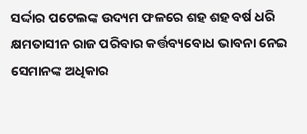ସର୍ଦ୍ଦାର ପଟେଲଙ୍କ ଉଦ୍ୟମ ଫଳରେ ଶହ ଶହ ବର୍ଷ ଧରି କ୍ଷମତାସୀନ ରାଜ ପରିବାର କର୍ତ୍ତବ୍ୟବୋଧ ଭାବନା ନେଇ ସେମାନଙ୍କ ଅଧିକାର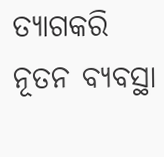ତ୍ୟାଗକରି ନୂତନ ବ୍ୟବସ୍ଥା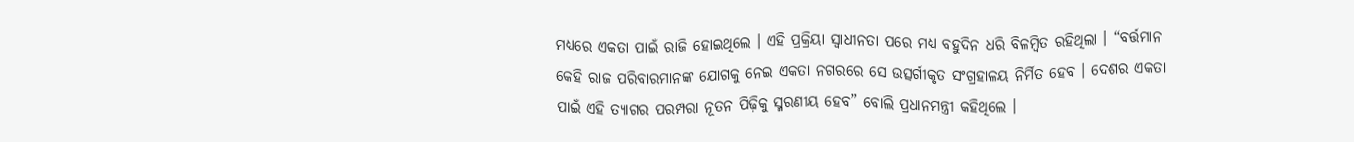ମଧ୍ୟରେ ଏକତା ପାଇଁ ରାଜି ହୋଇଥିଲେ । ଏହି ପ୍ରକ୍ରିୟା ସ୍ୱାଧୀନତା ପରେ ମଧ୍ୟ ବହୁଦିନ ଧରି ବିଳମ୍ବିତ ରହିଥିଲା । “ବର୍ତ୍ତମାନ କେହି ରାଜ ପରିବାରମାନଙ୍କ ଯୋଗକୁ ନେଇ ଏକତା ନଗରରେ ସେ ଉତ୍ସର୍ଗୀକୃତ ସଂଗ୍ରହାଳୟ ନିର୍ମିତ ହେବ । ଦେଶର ଏକତା ପାଇଁ ଏହି ତ୍ୟାଗର ପରମ୍ପରା ନୂତନ ପିଢ଼ିକୁ ସ୍ମରଣୀୟ ହେବ” ବୋଲି ପ୍ରଧାନମନ୍ତ୍ରୀ କହିଥିଲେ ।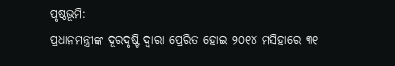ପୃଷ୍ଠଭୂମି:
ପ୍ରଧାନମନ୍ତ୍ରୀଙ୍କ ଦୂରଦୃଷ୍ଟି ଦ୍ୱାରା ପ୍ରେରିତ ହୋଇ ୨୦୧୪ ମସିହାରେ ୩୧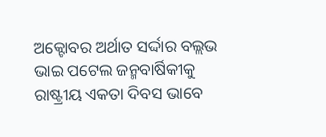ଅକ୍ଟୋବର ଅର୍ଥାତ ସର୍ଦ୍ଦାର ବଲ୍ଲଭ ଭାଇ ପଟେଲ ଜନ୍ମବାର୍ଷିକୀକୁ ରାଷ୍ଟ୍ରୀୟ ଏକତା ଦିବସ ଭାବେ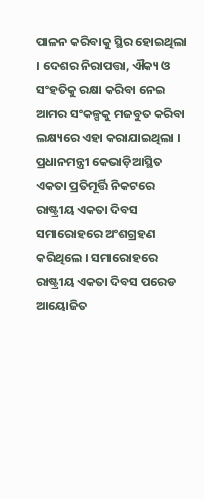ପାଳନ କରିବାକୁ ସ୍ଥିର ହୋଇଥିଲା । ଦେଶର ନିରାପତ୍ତା, ଐକ୍ୟ ଓ ସଂହତିକୁ ରକ୍ଷା କରିବା ନେଇ ଆମର ସଂକଳ୍ପକୁ ମଜବୁତ କରିବା ଲକ୍ଷ୍ୟରେ ଏହା କରାଯାଇଥିଲା । ପ୍ରଧାନମନ୍ତ୍ରୀ କେଭାଡ଼ିଆସ୍ଥିତ ଏକତା ପ୍ରତିମୂର୍ତ୍ତି ନିକଟରେ ରାଷ୍ଟ୍ରୀୟ ଏକତା ଦିବସ ସମାରୋହରେ ଅଂଶଗ୍ରହଣ କରିଥିଲେ । ସମାରୋହରେ ରାଷ୍ଟ୍ରୀୟ ଏକତା ଦିବସ ପରେଡ ଆୟୋଜିତ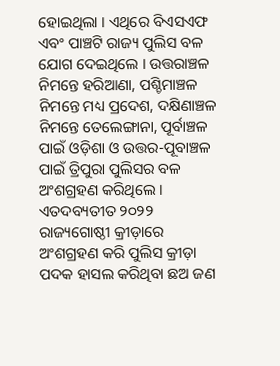ହୋଇଥିଲା । ଏଥିରେ ବିଏସଏଫ ଏବଂ ପାଞ୍ଚଟି ରାଜ୍ୟ ପୁଲିସ ବଳ ଯୋଗ ଦେଇଥିଲେ । ଉତ୍ତରାଞ୍ଚଳ ନିମନ୍ତେ ହରିଆଣା, ପଶ୍ଚିମାଞ୍ଚଳ ନିମନ୍ତେ ମଧ୍ୟ ପ୍ରଦେଶ, ଦକ୍ଷିଣାଞ୍ଚଳ ନିମନ୍ତେ ତେଲେଙ୍ଗାନା, ପୂର୍ବାଞ୍ଚଳ ପାଇଁ ଓଡ଼ିଶା ଓ ଉତ୍ତର-ପୂବାଞ୍ଚଳ ପାଇଁ ତ୍ରିପୁରା ପୁଲିସର ବଳ ଅଂଶଗ୍ରହଣ କରିଥିଲେ । ଏତଦବ୍ୟତୀତ ୨୦୨୨ ରାଜ୍ୟଗୋଷ୍ଠୀ କ୍ରୀଡ଼ାରେ ଅଂଶଗ୍ରହଣ କରି ପୁଲିସ କ୍ରୀଡ଼ା ପଦକ ହାସଲ କରିଥିବା ଛଅ ଜଣ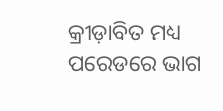କ୍ରୀଡ଼ାବିତ ମଧ୍ୟ ପରେଡରେ ଭାଗ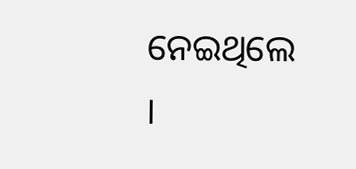ନେଇଥିଲେ ।